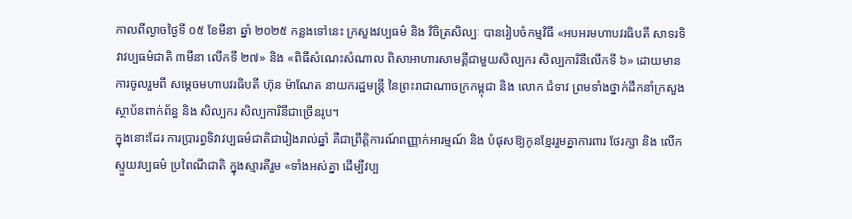កាលពីល្ងាចថ្ងៃទី ០៥ ខែមីនា ឆ្នាំ ២០២៥ កន្លងទៅនេះ ក្រសួងវប្បធម៌ និង វិចិត្រសិល្បៈ បានរៀបចំកម្មវិធី «អបអរមហាបវរធិបតី សាទរទិវាវប្បធម៌ជាតិ ៣មីនា លើកទី ២៧» និង «ពិធីសំណេះសំណាល ពិសាអាហារសាមគ្គីជាមួយសិល្បករ សិល្បការិនីលើកទី ៦» ដោយមានការចូលរួមពី សម្តេចមហាបវរធិបតី ហ៊ុន ម៉ាណែត នាយករដ្ឋមន្ត្រី នៃព្រះរាជាណាចក្រកម្ពុជា និង លោក ជំទាវ ព្រមទាំងថ្នាក់ដឹកនាំក្រសួង ស្ថាប័នពាក់ព័ន្ធ និង សិល្បករ សិល្បការិនីជាច្រើនរូប។
ក្នុងនោះដែរ ការប្រារព្ធទិវាវប្បធម៌ជាតិជារៀងរាល់ឆ្នាំ គឺជាព្រឹត្តិការណ៍ពញ្ញាក់អារម្មណ៍ និង បំផុសឱ្យកូនខ្មែររួមគ្នាការពារ ថែរក្សា និង លើកស្ទួយវប្បធម៌ ប្រពៃណីជាតិ ក្នុងស្មារតីរួម «ទាំងអស់គ្នា ដើម្បីវប្ប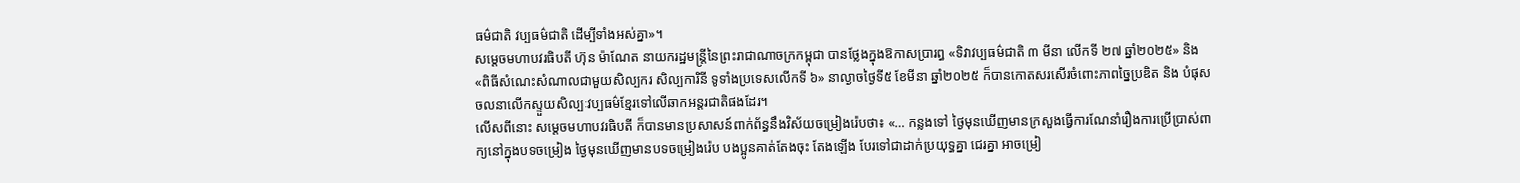ធម៌ជាតិ វប្បធម៌ជាតិ ដើម្បីទាំងអស់គ្នា»។
សម្ដេចមហាបវរធិបតី ហ៊ុន ម៉ាណែត នាយករដ្ឋមន្ត្រីនៃព្រះរាជាណាចក្រកម្ពុជា បានថ្លែងក្នុងឱកាសប្រារព្ធ «ទិវាវប្បធម៌ជាតិ ៣ មីនា លើកទី ២៧ ឆ្នាំ២០២៥» និង «ពិធីសំណេះសំណាលជាមួយសិល្បករ សិល្បការិនី ទូទាំងប្រទេសលើកទី ៦» នាល្ងាចថ្ងៃទី៥ ខែមីនា ឆ្នាំ២០២៥ ក៏បានកោតសរសើរចំពោះភាពច្នៃប្រឌិត និង បំផុសចលនាលើកស្ទួយសិល្បៈវប្បធម៌ខ្មែរទៅលើឆាកអន្តរជាតិផងដែរ។
លើសពីនោះ សម្តេចមហាបវរធិបតី ក៏បានមានប្រសាសន៍ពាក់ព័ន្ធនឹងវិស័យចម្រៀងរ៉េបថា៖ «… កន្លងទៅ ថ្ងៃមុនឃើញមានក្រសួងធ្វើការណែនាំរឿងការប្រើប្រាស់ពាក្យនៅក្នុងបទចម្រៀង ថ្ងៃមុនឃើញមានបទចម្រៀងរ៉េប បងប្អូនគាត់តែងចុះ តែងឡើង បែរទៅជាដាក់ប្រយុទ្ធគ្នា ជេរគ្នា អាចម្រៀ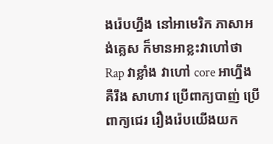ងរ៉េបហ្នឹង នៅអាមេរិក ភាសាអង់គ្លេស ក៏មានអាខ្លះវាហៅថា Rap វាខ្លាំង វាហៅ core អាហ្នឹង គឺរឹង សាហាវ ប្រើពាក្យបាញ់ ប្រើពាក្យជេរ រឿងរ៉េបយើងយក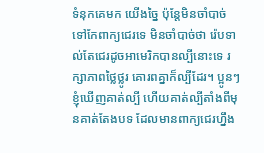ទំនុកគេមក យើងច្នៃ ប៉ុន្តែមិនចាំបាច់ទៅកែពាក្យជេរទេ មិនចាំបាច់ថា រ៉េបទាល់តែជេរដូចអាមេរិកបានល្បីនោះទេ រក្សាភាពថ្លៃថ្លូរ គោរពគ្នាក៏ល្បីដែរ។ ប្អូនៗខ្ញុំឃើញគាត់ល្បី ហើយគាត់ល្បីតាំងពីមុនគាត់តែងបទ ដែលមានពាក្យជេរហ្នឹង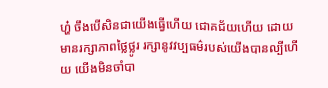ហ្ហ៎ ចឹងបើសិនជាយើងធ្វើហើយ ជោគជ័យហើយ ដោយមានរក្សាភាពថ្លៃថ្លូរ រក្សានូវវប្បធម៌របស់យើងបានល្បីហើយ យើងមិនចាំបា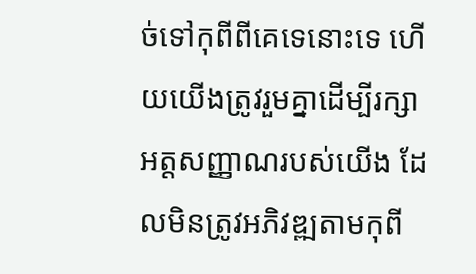ច់ទៅកុពីពីគេទេនោះទេ ហើយយើងត្រូវរួមគ្នាដើម្បីរក្សាអត្តសញ្ញាណរបស់យើង ដែលមិនត្រូវអភិវឌ្ឍតាមកុពី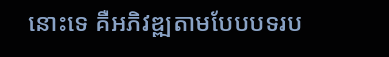នោះទេ គឺអភិវឌ្ឍតាមបែបបទរប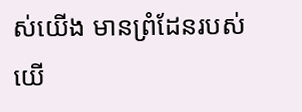ស់យើង មានព្រំដែនរបស់យើ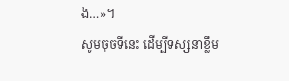ង…»។
សូមចុចទីនេះ ដើម្បីទស្សនាខ្លឹម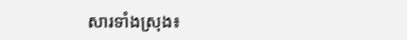សារទាំងស្រុង៖